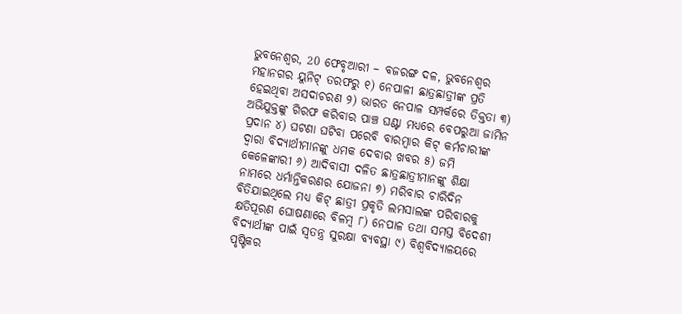ଭୁବନେଶ୍ୱର, 20 ଫେବୃଆରୀ – ବଜରଙ୍ଗ ଦଳ, ଭୁବନେଶ୍ୱର ମହାନଗର ୟୁନିଟ୍ ତରଫରୁ ୧) ନେପାଳୀ ଛାତ୍ରଛାତ୍ରୀଙ୍କ ପ୍ରତି ହେଇଥିବା ଅସଦାଚରଣ ୨) ଭାରତ ନେପାଳ ସମ୍ପର୍କରେ ତିକ୍ତତା ୩) ଅଭିଯୁକ୍ତଙ୍କୁ ଗିରଫ କରିବାର ପାଞ୍ଚ ଘଣ୍ଟା ମଧ୍ୟରେ ବେପରୁଆ ଜାମିନ ପ୍ରଦାନ ୪) ଘଟଣା ଘଟିବା ପରେବି ବାରମ୍ବାର କିଟ୍ କର୍ମଚାରୀଙ୍କ ଦ୍ଵାରା ବିଦ୍ୟାର୍ଥୀମାନଙ୍କୁ ଧମକ ଦେବାର ଖବର ୫) ଜମି କେଳେଙ୍କାରୀ ୬) ଆଦିବାସୀ ଦଳିତ ଛାତ୍ରଛାତ୍ରୀମାନଙ୍କୁ ଶିକ୍ଷା ନାମରେ ଧର୍ମାନ୍ତିକରଣର ଯୋଜନା ୭) ମରିବାର ଚାରିଦିନ ବିତିଯାଇଥିଲେ ମଧ୍ୟ କିଟ୍ ଛାତ୍ରୀ ପ୍ରକୃତି ଲମସାଲଙ୍କ ପରିବାରକୁ କ୍ଷତିପୂରଣ ଘୋଷଣାରେ ବିଳମ୍ବ ୮) ନେପାଳ ତଥା ସମସ୍ତ ବିଦେଶୀ ବିଦ୍ୟାର୍ଥୀଙ୍କ ପାଇଁ ସ୍ବତନ୍ତ୍ର ସୁରକ୍ଷା ବ୍ୟବସ୍ଥା ୯) ବିଶ୍ଵବିଦ୍ୟାଳୟରେ ପୃଷ୍ଟିକର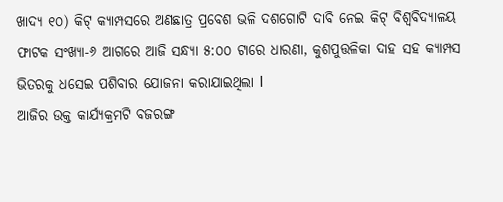ଖାଦ୍ୟ ୧୦) କିଟ୍ କ୍ୟାମ୍ପସରେ ଅଣଛାତ୍ର ପ୍ରବେଶ ଭଳି ଦଶଗୋଟି ଦାବି ନେଇ କିଟ୍ ବିଶ୍ୱବିଦ୍ୟାଳୟ ଫାଟକ ସଂଖ୍ୟା-୬ ଆଗରେ ଆଜି ସନ୍ଧ୍ୟା ୫:୦୦ ଟାରେ ଧାରଣା, କୁଶପୁତ୍ତଳିକା ଦାହ ସହ କ୍ୟାମ୍ପସ ଭିତରକୁ ଧସେଇ ପଶିବାର ଯୋଜନା କରାଯାଇଥିଲା l
ଆଜିର ଉକ୍ତ କାର୍ଯ୍ୟକ୍ରମଟି ବଜରଙ୍ଗ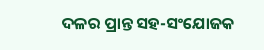ଦଳର ପ୍ରାନ୍ତ ସହ-ସଂଯୋଜକ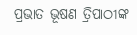ପ୍ରଭାତ ଭୂଷଣ ତ୍ରିପାଠୀଙ୍କ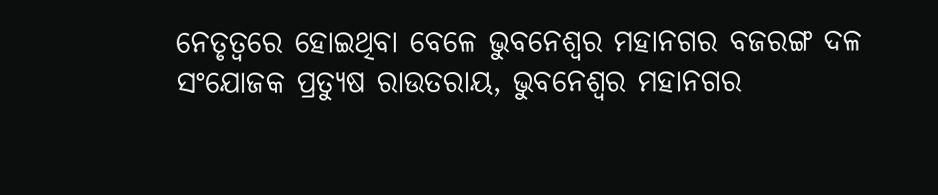ନେତୃତ୍ୱରେ ହୋଇଥିବା ବେଳେ ଭୁବନେଶ୍ଵର ମହାନଗର ବଜରଙ୍ଗ ଦଳ ସଂଯୋଜକ ପ୍ରତ୍ୟୁଷ ରାଉତରାୟ, ଭୁବନେଶ୍ଵର ମହାନଗର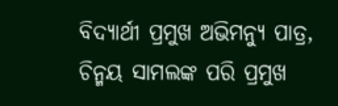ବିଦ୍ୟାର୍ଥୀ ପ୍ରମୁଖ ଅଭିମନ୍ୟୁ ପାତ୍ର, ଚିନ୍ମୟ ସାମଲଙ୍କ ପରି ପ୍ରମୁଖ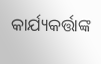କାର୍ଯ୍ୟକର୍ତ୍ତାଙ୍କ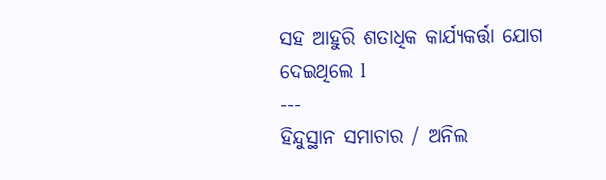ସହ ଆହୁରି ଶତାଧିକ କାର୍ଯ୍ୟକର୍ତ୍ତା ଯୋଗ ଦେଇଥିଲେ l
---
ହିନ୍ଦୁସ୍ଥାନ ସମାଚାର / ଅନିଲ